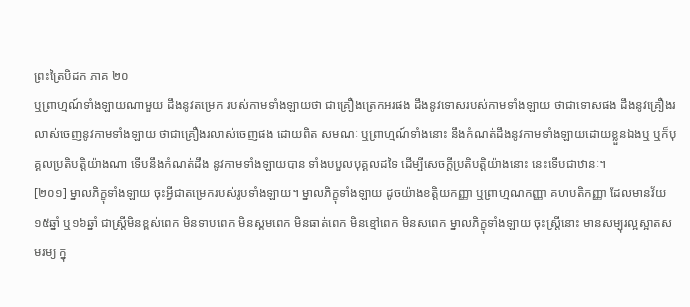ព្រះត្រៃបិដក ភាគ ២០
ឬព្រាហ្មណ៍ទាំងឡាយណាមួយ ដឹងនូវតម្រេក របស់កាមទាំងឡាយថា ជាគ្រឿងត្រេកអរផង ដឹងនូវទោសរបស់កាមទាំងឡាយ ថាជាទោសផង ដឹងនូវគ្រឿងរលាស់ចេញនូវកាមទាំងឡាយ ថាជាគ្រឿងរលាស់ចេញផង ដោយពិត សមណៈ ឬព្រាហ្មណ៍ទាំងនោះ នឹងកំណត់ដឹងនូវកាមទាំងឡាយដោយខ្លួនឯងឬ ឬក៏បុគ្គលប្រតិបត្តិយ៉ាងណា ទើបនឹងកំណត់ដឹង នូវកាមទាំងឡាយបាន ទាំងបបួលបុគ្គលដទៃ ដើម្បីសេចក្តីប្រតិបត្តិយ៉ាងនោះ នេះទើបជាឋានៈ។
[២០១] ម្នាលភិក្ខុទាំងឡាយ ចុះអ្វីជាតម្រេករបស់រូបទាំងឡាយ។ ម្នាលភិក្ខុទាំងឡាយ ដូចយ៉ាងខត្តិយកញ្ញា ឬព្រាហ្មណកញ្ញា គហបតិកញ្ញា ដែលមានវ័យ១៥ឆ្នាំ ឬ១៦ឆ្នាំ ជាស្រ្តីមិនខ្ពស់ពេក មិនទាបពេក មិនស្គមពេក មិនធាត់ពេក មិនខ្មៅពេក មិនសពេក ម្នាលភិក្ខុទាំងឡាយ ចុះស្ត្រីនោះ មានសម្បុរល្អស្អាតសមរម្យ ក្នុ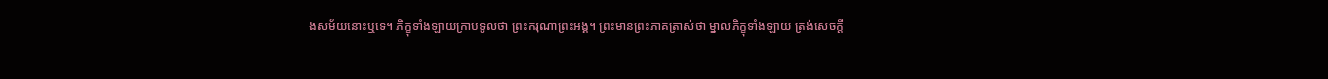ងសម័យនោះឬទេ។ ភិក្ខុទាំងឡាយក្រាបទូលថា ព្រះករុណាព្រះអង្គ។ ព្រះមានព្រះភាគត្រាស់ថា ម្នាលភិក្ខុទាំងឡាយ ត្រង់សេចក្តី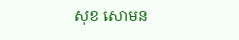សុខ សោមន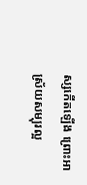ស្សកើតឡើង ព្រោះអាស្រ័យសម្បុរល្អ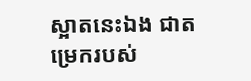ស្អាតនេះឯង ជាតម្រេករបស់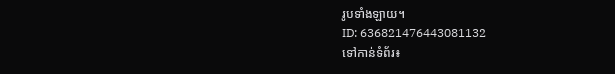រូបទាំងឡាយ។
ID: 636821476443081132
ទៅកាន់ទំព័រ៖